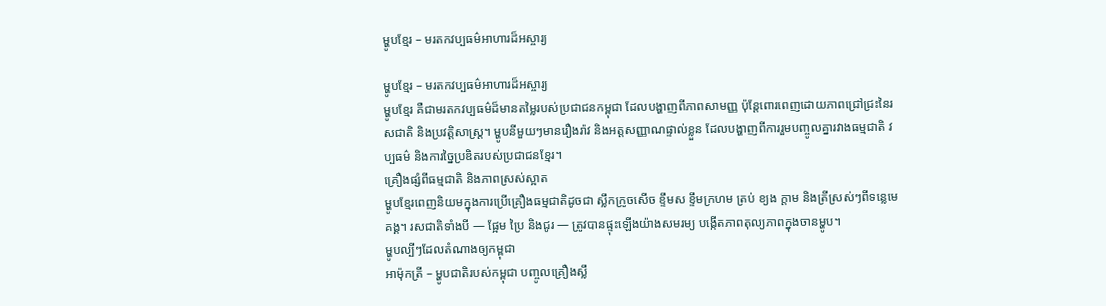ម្ហូបខ្មែរ – មរតកវប្បធម៌អាហារដ៏អស្ចារ្យ

ម្ហូបខ្មែរ – មរតកវប្បធម៌អាហារដ៏អស្ចារ្យ
ម្ហូបខ្មែរ គឺជាមរតកវប្បធម៌ដ៏មានតម្លៃរបស់ប្រជាជនកម្ពុជា ដែលបង្ហាញពីភាពសាមញ្ញ ប៉ុន្តែពោរពេញដោយភាពជ្រៅជ្រះនៃរសជាតិ និងប្រវត្តិសាស្ត្រ។ ម្ហូបនីមួយៗមានរឿងរ៉ាវ និងអត្តសញ្ញាណផ្ទាល់ខ្លួន ដែលបង្ហាញពីការរួមបញ្ចូលគ្នារវាងធម្មជាតិ វប្បធម៌ និងការច្នៃប្រឌិតរបស់ប្រជាជនខ្មែរ។
គ្រឿងផ្សំពីធម្មជាតិ និងភាពស្រស់ស្អាត
ម្ហូបខ្មែរពេញនិយមក្នុងការប្រើគ្រឿងធម្មជាតិដូចជា ស្លឹកក្រូចសើច ខ្ទឹមស ខ្ទឹមក្រហម ត្រប់ ខ្យង ក្តាម និងត្រីស្រស់ៗពីទន្លេមេគង្គ។ រសជាតិទាំងបី — ផ្អែម ប្រៃ និងជូរ — ត្រូវបានផ្ទុះឡើងយ៉ាងសមរម្យ បង្កើតភាពតុល្យភាពក្នុងចានម្ហូប។
ម្ហូបល្បីៗដែលតំណាងឲ្យកម្ពុជា
អាម៉ុកត្រី – ម្ហូបជាតិរបស់កម្ពុជា បញ្ចូលគ្រឿងស្លឹ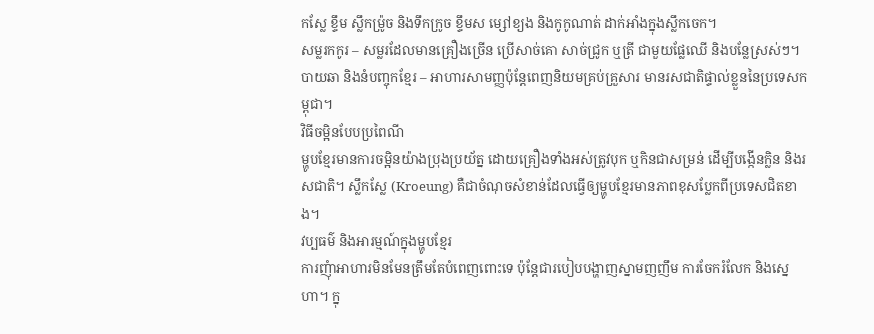កស្លែ ខ្ទឹម ស្លឹកម៉្រូច និងទឹកក្រូច ខ្ទឹមស ម្សៅខ្យង និងកូកូណាត់ ដាក់អាំងក្នុងស្លឹកចេក។
សម្លរកកូរ – សម្លរដែលមានគ្រឿងច្រើន ប្រើសាច់គោ សាច់ជ្រូក ឬត្រី ជាមួយផ្លែឈើ និងបន្លែស្រស់ៗ។
បាយឆា និងនំបញ្ចុកខ្មែរ – អាហារសាមញ្ញប៉ុន្តែពេញនិយមគ្រប់គ្រួសារ មានរសជាតិផ្ទាល់ខ្លួននៃប្រទេសកម្ពុជា។
វិធីចម្អិនបែបប្រពៃណី
ម្ហូបខ្មែរមានការចម្អិនយ៉ាងប្រុងប្រយ័ត្ន ដោយគ្រឿងទាំងអស់ត្រូវបុក ឬកិនជាសម្រន់ ដើម្បីបង្កើនក្លិន និងរសជាតិ។ ស្លឹកស្លែ (Kroeung) គឺជាចំណុចសំខាន់ដែលធ្វើឲ្យម្ហូបខ្មែរមានភាពខុសប្លែកពីប្រទេសជិតខាង។
វប្បធម៌ និងអារម្មណ៍ក្នុងម្ហូបខ្មែរ
ការញុំាអាហារមិនមែនត្រឹមតែបំពេញពោះទេ ប៉ុន្តែជារបៀបបង្ហាញស្នាមញញឹម ការចែករំលែក និងស្នេហា។ ក្នុ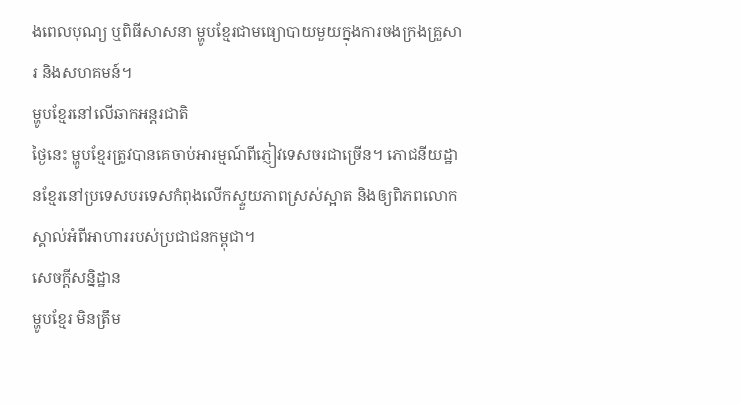ងពេលបុណ្យ ឬពិធីសាសនា ម្ហូបខ្មែរជាមធ្យោបាយមួយក្នុងការចងក្រងគ្រួសារ និងសហគមន៍។
ម្ហូបខ្មែរនៅលើឆាកអន្តរជាតិ
ថ្ងៃនេះ ម្ហូបខ្មែរត្រូវបានគេចាប់អារម្មណ៍ពីភ្ញៀវទេសចរជាច្រើន។ ភោជនីយដ្ឋានខ្មែរនៅប្រទេសបរទេសកំពុងលើកស្ទួយភាពស្រស់ស្អាត និងឲ្យពិភពលោកស្គាល់អំពីអាហាររបស់ប្រជាជនកម្ពុជា។
សេចក្តីសន្និដ្ឋាន
ម្ហូបខ្មែរ មិនត្រឹម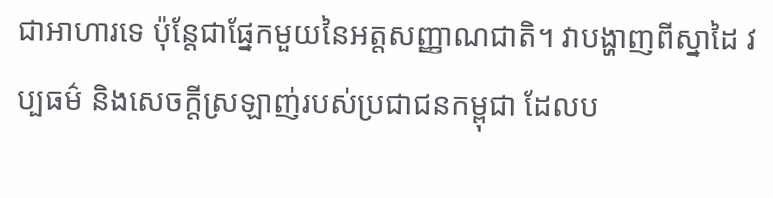ជាអាហារទេ ប៉ុន្តែជាផ្នែកមួយនៃអត្តសញ្ញាណជាតិ។ វាបង្ហាញពីស្នាដៃ វប្បធម៌ និងសេចក្តីស្រឡាញ់របស់ប្រជាជនកម្ពុជា ដែលប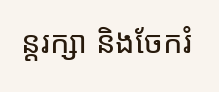ន្តរក្សា និងចែករំ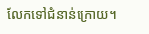លែកទៅជំនាន់ក្រោយ។